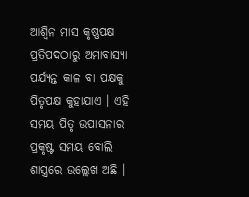ଆଶ୍ୱିନ ମାସ କୃଷ୍ଣପକ୍ଷ ପ୍ରତିପଦଠାରୁ ଅମାବାସ୍ୟା ପର୍ଯ୍ୟନ୍ତ କାଳ ବା ପକ୍ଷକୁ ପିତୃପକ୍ଷ କୁହାଯାଏ । ଏହି ସମୟ ପିତୃ ଉପାସନାର ପ୍ରକୃଷ୍ଟ ସମୟ ବୋଲି ଶାସ୍ତ୍ରରେ ଉଲ୍ଲେଖ ଅଛି ।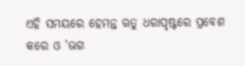ଏହି ସମୟରେ ହେମନ୍ତ ଋତୁ ଧରାପୃଷ୍ଟରେ ପ୍ରବେଶ କରେ ଓ 'ଭଗ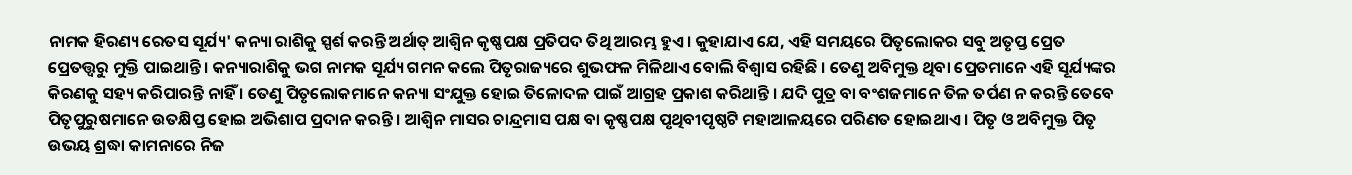ନାମକ ହିରଣ୍ୟ ରେତସ ସୂର୍ଯ୍ୟ' କନ୍ୟା ରାଶିକୁ ସ୍ପର୍ଶ କରନ୍ତି ଅର୍ଥାତ୍ ଆଶ୍ୱିନ କୃଷ୍ଣପକ୍ଷ ପ୍ରତିପଦ ତିଥି ଆରମ୍ଭ ହୁଏ । କୁହାଯାଏ ଯେ, ଏହି ସମୟରେ ପିତୃଲୋକର ସବୁ ଅତୃପ୍ତ ପ୍ରେତ ପ୍ରେତତ୍ତ୍ୱରୁ ମୁକ୍ତି ପାଇଥାନ୍ତି । କନ୍ୟାରାଶିକୁ ଭଗ ନାମକ ସୂର୍ଯ୍ୟ ଗମନ କଲେ ପିତୃରାଜ୍ୟରେ ଶୁଭଫଳ ମିଳିଥାଏ ବୋଲି ବିଶ୍ୱାସ ରହିଛି । ତେଣୁ ଅବିମୁକ୍ତ ଥିବା ପ୍ରେତମାନେ ଏହି ସୂର୍ଯ୍ୟଙ୍କର କିରଣକୁ ସହ୍ୟ କରିପାରନ୍ତି ନାହିଁ । ତେଣୁ ପିତୃଲୋକମାନେ କନ୍ୟା ସଂଯୁକ୍ତ ହୋଇ ତିଳୋଦଳ ପାଇଁ ଆଗ୍ରହ ପ୍ରକାଶ କରିଥାନ୍ତି । ଯଦି ପୁତ୍ର ବା ବଂଶଜମାନେ ତିଳ ତର୍ପଣ ନ କରନ୍ତି ତେବେ ପିତୃପୁରୁଷମାନେ ଉତକ୍ଷିପ୍ତ ହୋଇ ଅଭିଶାପ ପ୍ରଦାନ କରନ୍ତି । ଆଶ୍ୱିନ ମାସର ଚାନ୍ଦ୍ରମାସ ପକ୍ଷ ବା କୃଷ୍ଣପକ୍ଷ ପୃଥିବୀପୃଷ୍ଠଟି ମହାଆଳୟରେ ପରିଣତ ହୋଇଥାଏ । ପିତୃ ଓ ଅବିମୁକ୍ତ ପିତୃ ଉଭୟ ଶ୍ରଦ୍ଧା କାମନାରେ ନିଜ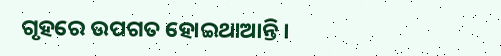ଗୃହରେ ଉପଗତ ହୋଇଥାଆନ୍ତି ।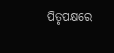ପିତୃପକ୍ଷରେ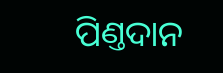ପିଣ୍ତଦାନ